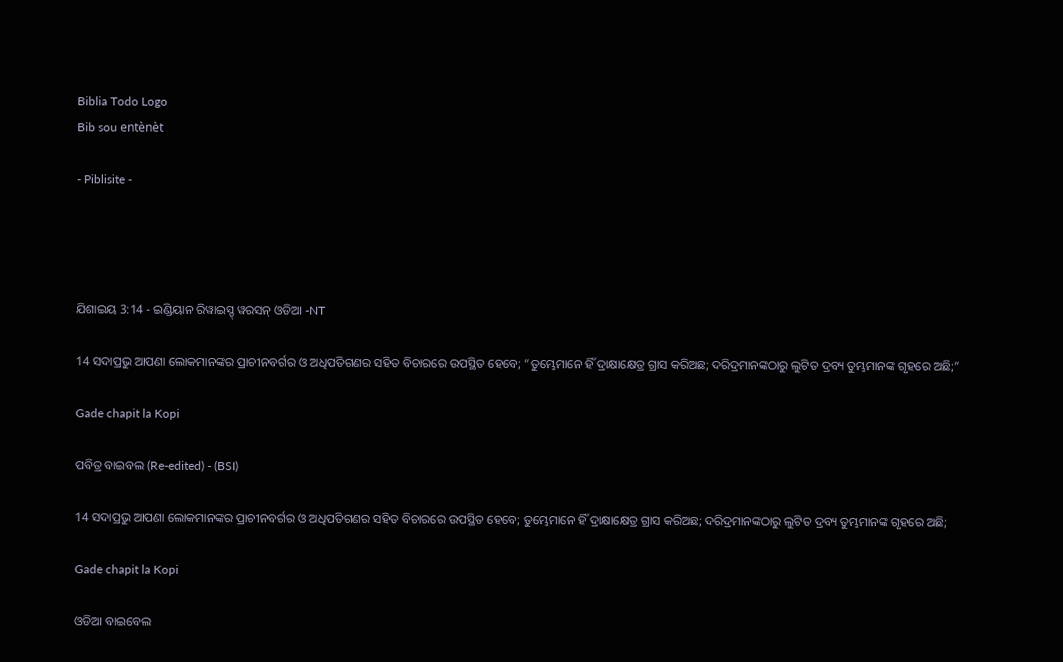Biblia Todo Logo
Bib sou entènèt

- Piblisite -




ଯିଶାଇୟ 3:14 - ଇଣ୍ଡିୟାନ ରିୱାଇସ୍ଡ୍ ୱରସନ୍ ଓଡିଆ -NT

14 ସଦାପ୍ରଭୁ ଆପଣା ଲୋକମାନଙ୍କର ପ୍ରାଚୀନବର୍ଗର ଓ ଅଧିପତିଗଣର ସହିତ ବିଚାରରେ ଉପସ୍ଥିତ ହେବେ; “ତୁମ୍ଭେମାନେ ହିଁ ଦ୍ରାକ୍ଷାକ୍ଷେତ୍ର ଗ୍ରାସ କରିଅଛ; ଦରିଦ୍ରମାନଙ୍କଠାରୁ ଲୁଟିତ ଦ୍ରବ୍ୟ ତୁମ୍ଭମାନଙ୍କ ଗୃହରେ ଅଛି;”

Gade chapit la Kopi

ପବିତ୍ର ବାଇବଲ (Re-edited) - (BSI)

14 ସଦାପ୍ରଭୁ ଆପଣା ଲୋକମାନଙ୍କର ପ୍ରାଚୀନବର୍ଗର ଓ ଅଧିପତିଗଣର ସହିତ ବିଚାରରେ ଉପସ୍ଥିତ ହେବେ; ତୁମ୍ଭେମାନେ ହିଁ ଦ୍ରାକ୍ଷାକ୍ଷେତ୍ର ଗ୍ରାସ କରିଅଛ; ଦରିଦ୍ରମାନଙ୍କଠାରୁ ଲୁଟିତ ଦ୍ରବ୍ୟ ତୁମ୍ଭମାନଙ୍କ ଗୃହରେ ଅଛି;

Gade chapit la Kopi

ଓଡିଆ ବାଇବେଲ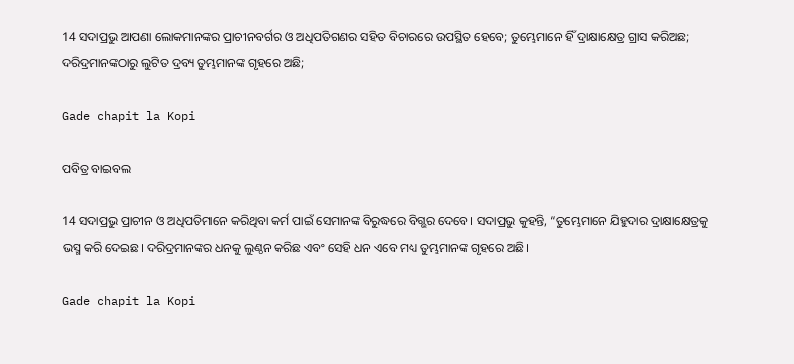14 ସଦାପ୍ରଭୁ ଆପଣା ଲୋକମାନଙ୍କର ପ୍ରାଚୀନବର୍ଗର ଓ ଅଧିପତିଗଣର ସହିତ ବିଚାରରେ ଉପସ୍ଥିତ ହେବେ; ତୁମ୍ଭେମାନେ ହିଁ ଦ୍ରାକ୍ଷାକ୍ଷେତ୍ର ଗ୍ରାସ କରିଅଛ; ଦରିଦ୍ରମାନଙ୍କଠାରୁ ଲୁଟିତ ଦ୍ରବ୍ୟ ତୁମ୍ଭମାନଙ୍କ ଗୃହରେ ଅଛି;

Gade chapit la Kopi

ପବିତ୍ର ବାଇବଲ

14 ସଦାପ୍ରଭୁ ପ୍ରାଚୀନ ଓ ଅଧିପତିମାନେ କରିଥିବା କର୍ମ ପାଇଁ ସେମାନଙ୍କ ବିରୁଦ୍ଧରେ ବିଗ୍ଭର ଦେବେ। ସଦାପ୍ରଭୁ କୁହନ୍ତି, “ତୁମ୍ଭେମାନେ ଯିହୁଦାର ଦ୍ରାକ୍ଷାକ୍ଷେତ୍ରକୁ ଭସ୍ମ କରି ଦେଇଛ। ଦରିଦ୍ରମାନଙ୍କର ଧନକୁ ଲୁଣ୍ଠନ କରିଛ ଏବଂ ସେହି ଧନ ଏବେ ମଧ୍ୟ ତୁମ୍ଭମାନଙ୍କ ଗୃହରେ ଅଛି।

Gade chapit la Kopi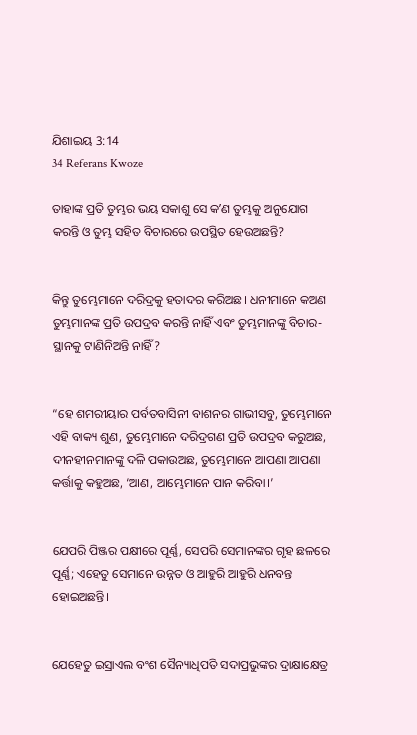ଯିଶାଇୟ 3:14
34 Referans Kwoze

ତାହାଙ୍କ ପ୍ରତି ତୁମ୍ଭର ଭୟ ସକାଶୁ ସେ କʼଣ ତୁମ୍ଭକୁ ଅନୁଯୋଗ କରନ୍ତି ଓ ତୁମ୍ଭ ସହିତ ବିଚାରରେ ଉପସ୍ଥିତ ହେଉଅଛନ୍ତି?


କିନ୍ତୁ ତୁମ୍ଭେମାନେ ଦରିଦ୍ରକୁ ହତାଦର କରିଅଛ। ଧନୀମାନେ କଅଣ ତୁମ୍ଭମାନଙ୍କ ପ୍ରତି ଉପଦ୍ରବ କରନ୍ତି ନାହିଁ ଏବଂ ତୁମ୍ଭମାନଙ୍କୁ ବିଚାର-ସ୍ଥାନକୁ ଟାଣିନିଅନ୍ତି ନାହିଁ?


“ହେ ଶମରୀୟାର ପର୍ବତବାସିନୀ ବାଶନର ଗାଭୀସବୁ, ତୁମ୍ଭେମାନେ ଏହି ବାକ୍ୟ ଶୁଣ, ତୁମ୍ଭେମାନେ ଦରିଦ୍ରଗଣ ପ୍ରତି ଉପଦ୍ରବ କରୁଅଛ, ଦୀନହୀନମାନଙ୍କୁ ଦଳି ପକାଉଅଛ, ତୁମ୍ଭେମାନେ ଆପଣା ଆପଣା କର୍ତ୍ତାକୁ କହୁଅଛ, ‘ଆଣ, ଆମ୍ଭେମାନେ ପାନ କରିବା।’


ଯେପରି ପିଞ୍ଜର ପକ୍ଷୀରେ ପୂର୍ଣ୍ଣ, ସେପରି ସେମାନଙ୍କର ଗୃହ ଛଳରେ ପୂର୍ଣ୍ଣ; ଏହେତୁ ସେମାନେ ଉନ୍ନତ ଓ ଆହୁରି ଆହୁରି ଧନବନ୍ତ ହୋଇଅଛନ୍ତି।


ଯେହେତୁ ଇସ୍ରାଏଲ ବଂଶ ସୈନ୍ୟାଧିପତି ସଦାପ୍ରଭୁଙ୍କର ଦ୍ରାକ୍ଷାକ୍ଷେତ୍ର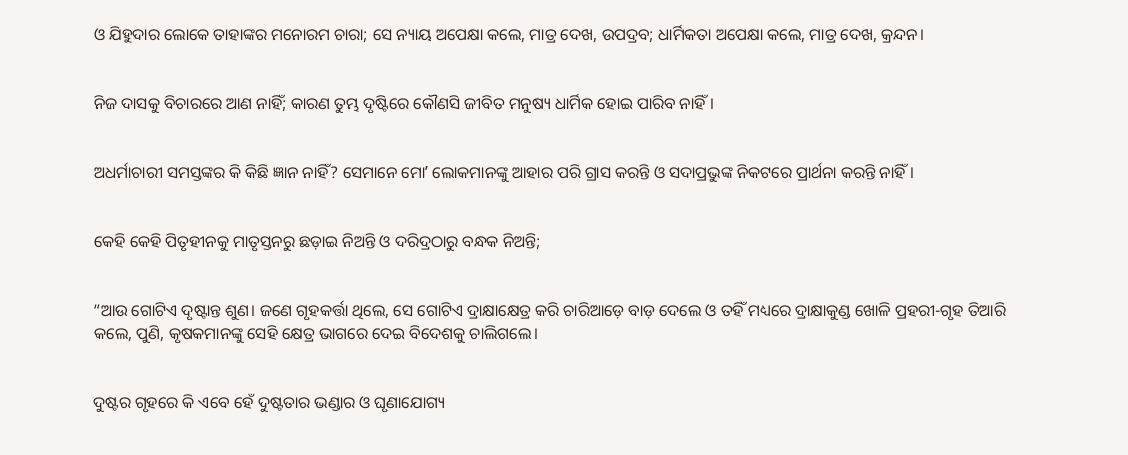ଓ ଯିହୁଦାର ଲୋକେ ତାହାଙ୍କର ମନୋରମ ଚାରା; ସେ ନ୍ୟାୟ ଅପେକ୍ଷା କଲେ, ମାତ୍ର ଦେଖ, ଉପଦ୍ରବ; ଧାର୍ମିକତା ଅପେକ୍ଷା କଲେ, ମାତ୍ର ଦେଖ, କ୍ରନ୍ଦନ।


ନିଜ ଦାସକୁ ବିଚାରରେ ଆଣ ନାହିଁ; କାରଣ ତୁମ୍ଭ ଦୃଷ୍ଟିରେ କୌଣସି ଜୀବିତ ମନୁଷ୍ୟ ଧାର୍ମିକ ହୋଇ ପାରିବ ନାହିଁ।


ଅଧର୍ମାଚାରୀ ସମସ୍ତଙ୍କର କି କିଛି ଜ୍ଞାନ ନାହିଁ? ସେମାନେ ମୋʼ ଲୋକମାନଙ୍କୁ ଆହାର ପରି ଗ୍ରାସ କରନ୍ତି ଓ ସଦାପ୍ରଭୁଙ୍କ ନିକଟରେ ପ୍ରାର୍ଥନା କରନ୍ତି ନାହିଁ।


କେହି କେହି ପିତୃହୀନକୁ ମାତୃସ୍ତନରୁ ଛଡ଼ାଇ ନିଅନ୍ତି ଓ ଦରିଦ୍ରଠାରୁ ବନ୍ଧକ ନିଅନ୍ତି;


“ଆଉ ଗୋଟିଏ ଦୃଷ୍ଟାନ୍ତ ଶୁଣ। ଜଣେ ଗୃହକର୍ତ୍ତା ଥିଲେ, ସେ ଗୋଟିଏ ଦ୍ରାକ୍ଷାକ୍ଷେତ୍ର କରି ଚାରିଆଡ଼େ ବାଡ଼ ଦେଲେ ଓ ତହିଁ ମଧ୍ୟରେ ଦ୍ରାକ୍ଷାକୁଣ୍ଡ ଖୋଳି ପ୍ରହରୀ-ଗୃହ ତିଆରି କଲେ, ପୁଣି, କୃଷକମାନଙ୍କୁ ସେହି କ୍ଷେତ୍ର ଭାଗରେ ଦେଇ ବିଦେଶକୁ ଚାଲିଗଲେ।


ଦୁଷ୍ଟର ଗୃହରେ କି ଏବେ ହେଁ ଦୁଷ୍ଟତାର ଭଣ୍ଡାର ଓ ଘୃଣାଯୋଗ୍ୟ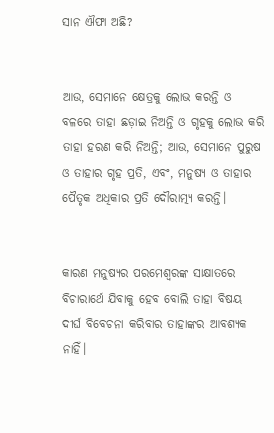ସାନ ଐଫା ଅଛି?


ଆଉ, ସେମାନେ କ୍ଷେତ୍ରକୁ ଲୋଭ କରନ୍ତି ଓ ବଳରେ ତାହା ଛଡ଼ାଇ ନିଅନ୍ତି ଓ ଗୃହକୁ ଲୋଭ କରି ତାହା ହରଣ କରି ନିଅନ୍ତି; ଆଉ, ସେମାନେ ପୁରୁଷ ଓ ତାହାର ଗୃହ ପ୍ରତି, ଏବଂ, ମନୁଷ୍ୟ ଓ ତାହାର ପୈତୃକ ଅଧିକାର ପ୍ରତି ଦୌରାତ୍ମ୍ୟ କରନ୍ତି।


କାରଣ ମନୁଷ୍ୟର ପରମେଶ୍ୱରଙ୍କ ସାକ୍ଷାତରେ ବିଚାରାର୍ଥେ ଯିବାକୁ ହେବ ବୋଲି ତାହା ବିଷୟ ଦୀର୍ଘ ବିବେଚନା କରିବାର ତାହାଙ୍କର ଆବଶ୍ୟକ ନାହିଁ।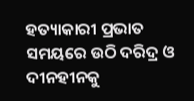ହତ୍ୟାକାରୀ ପ୍ରଭାତ ସମୟରେ ଉଠି ଦରିଦ୍ର ଓ ଦୀନହୀନକୁ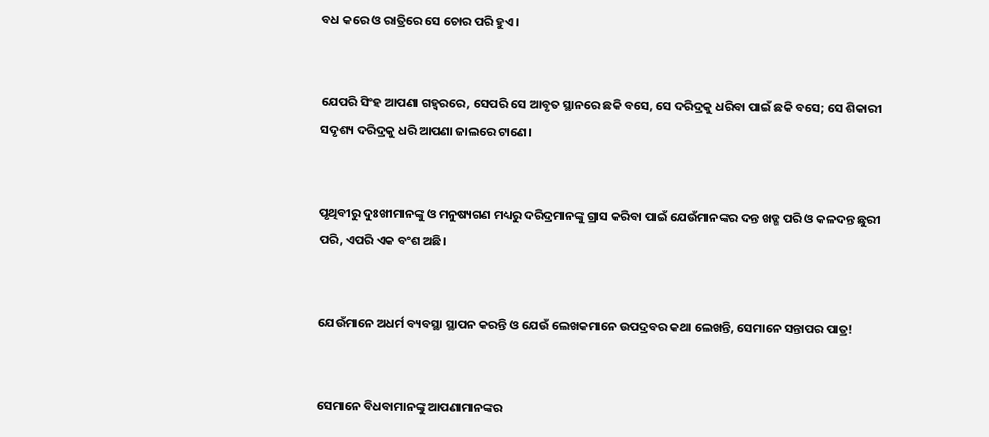ବଧ କରେ ଓ ରାତ୍ରିରେ ସେ ଚୋର ପରି ହୁଏ।


ଯେପରି ସିଂହ ଆପଣା ଗହ୍ୱରରେ, ସେପରି ସେ ଆବୃତ ସ୍ଥାନରେ ଛକି ବସେ, ସେ ଦରିଦ୍ରକୁ ଧରିବା ପାଇଁ ଛକି ବସେ; ସେ ଶିକାରୀ ସଦୃଶ୍ୟ ଦରିଦ୍ରକୁ ଧରି ଆପଣା ଜାଲରେ ଟାଣେ।


ପୃଥିବୀରୁ ଦୁଃଖୀମାନଙ୍କୁ ଓ ମନୁଷ୍ୟଗଣ ମଧ୍ୟରୁ ଦରିଦ୍ରମାନଙ୍କୁ ଗ୍ରାସ କରିବା ପାଇଁ ଯେଉଁମାନଙ୍କର ଦନ୍ତ ଖଡ୍ଗ ପରି ଓ କଳଦନ୍ତ ଛୁରୀ ପରି, ଏପରି ଏକ ବଂଶ ଅଛି।


ଯେଉଁମାନେ ଅଧର୍ମ ବ୍ୟବସ୍ଥା ସ୍ଥାପନ କରନ୍ତି ଓ ଯେଉଁ ଲେଖକମାନେ ଉପଦ୍ରବର କଥା ଲେଖନ୍ତି, ସେମାନେ ସନ୍ତାପର ପାତ୍ର!


ସେମାନେ ବିଧବାମାନଙ୍କୁ ଆପଣାମାନଙ୍କର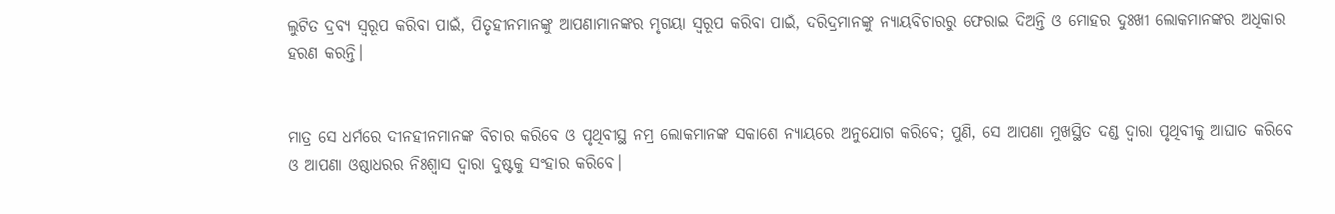ଲୁଟିତ ଦ୍ରବ୍ୟ ସ୍ୱରୂପ କରିବା ପାଇଁ, ପିତୃହୀନମାନଙ୍କୁ ଆପଣାମାନଙ୍କର ମୃଗୟା ସ୍ୱରୂପ କରିବା ପାଇଁ, ଦରିଦ୍ରମାନଙ୍କୁ ନ୍ୟାୟବିଚାରରୁ ଫେରାଇ ଦିଅନ୍ତି ଓ ମୋହର ଦୁଃଖୀ ଲୋକମାନଙ୍କର ଅଧିକାର ହରଣ କରନ୍ତି।


ମାତ୍ର ସେ ଧର୍ମରେ ଦୀନହୀନମାନଙ୍କ ବିଚାର କରିବେ ଓ ପୃଥିବୀସ୍ଥ ନମ୍ର ଲୋକମାନଙ୍କ ସକାଶେ ନ୍ୟାୟରେ ଅନୁଯୋଗ କରିବେ; ପୁଣି, ସେ ଆପଣା ମୁଖସ୍ଥିତ ଦଣ୍ଡ ଦ୍ୱାରା ପୃଥିବୀକୁ ଆଘାତ କରିବେ ଓ ଆପଣା ଓଷ୍ଠାଧରର ନିଃଶ୍ୱାସ ଦ୍ୱାରା ଦୁଷ୍ଟକୁ ସଂହାର କରିବେ।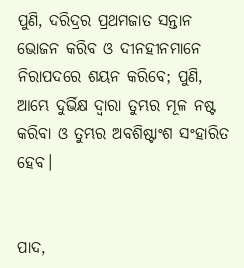ପୁଣି, ଦରିଦ୍ରର ପ୍ରଥମଜାତ ସନ୍ତାନ ଭୋଜନ କରିବ ଓ ଦୀନହୀନମାନେ ନିରାପଦରେ ଶୟନ କରିବେ; ପୁଣି, ଆମ୍ଭେ ଦୁର୍ଭିକ୍ଷ ଦ୍ୱାରା ତୁମ୍ଭର ମୂଳ ନଷ୍ଟ କରିବା ଓ ତୁମ୍ଭର ଅବଶିଷ୍ଟାଂଶ ସଂହାରିତ ହେବ।


ପାଦ,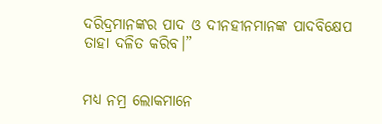ଦରିଦ୍ରମାନଙ୍କର ପାଦ ଓ ଦୀନହୀନମାନଙ୍କ ପାଦବିକ୍ଷେପ ତାହା ଦଳିତ କରିବ।”


ମଧ୍ୟ ନମ୍ର ଲୋକମାନେ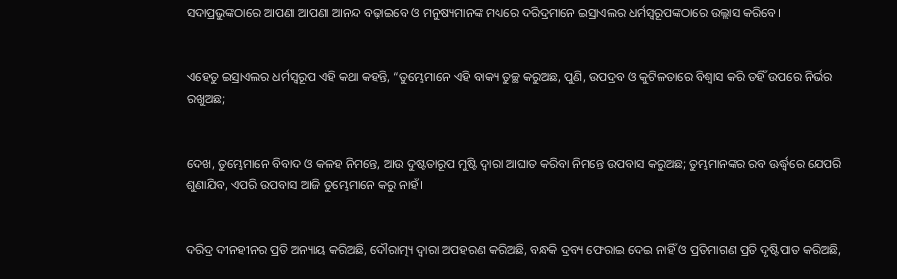ସଦାପ୍ରଭୁଙ୍କଠାରେ ଆପଣା ଆପଣା ଆନନ୍ଦ ବଢ଼ାଇବେ ଓ ମନୁଷ୍ୟମାନଙ୍କ ମଧ୍ୟରେ ଦରିଦ୍ରମାନେ ଇସ୍ରାଏଲର ଧର୍ମସ୍ୱରୂପଙ୍କଠାରେ ଉଲ୍ଲାସ କରିବେ।


ଏହେତୁ ଇସ୍ରାଏଲର ଧର୍ମସ୍ୱରୂପ ଏହି କଥା କହନ୍ତି, “ତୁମ୍ଭେମାନେ ଏହି ବାକ୍ୟ ତୁଚ୍ଛ କରୁଅଛ, ପୁଣି, ଉପଦ୍ରବ ଓ କୁଟିଳତାରେ ବିଶ୍ୱାସ କରି ତହିଁ ଉପରେ ନିର୍ଭର ରଖୁଅଛ;


ଦେଖ, ତୁମ୍ଭେମାନେ ବିବାଦ ଓ କଳହ ନିମନ୍ତେ, ଆଉ ଦୁଷ୍ଟତାରୂପ ମୁଷ୍ଟି ଦ୍ୱାରା ଆଘାତ କରିବା ନିମନ୍ତେ ଉପବାସ କରୁଅଛ; ତୁମ୍ଭମାନଙ୍କର ରବ ଊର୍ଦ୍ଧ୍ୱରେ ଯେପରି ଶୁଣାଯିବ, ଏପରି ଉପବାସ ଆଜି ତୁମ୍ଭେମାନେ କରୁ ନାହଁ।


ଦରିଦ୍ର ଦୀନହୀନର ପ୍ରତି ଅନ୍ୟାୟ କରିଅଛି, ଦୌରାତ୍ମ୍ୟ ଦ୍ୱାରା ଅପହରଣ କରିଅଛି, ବନ୍ଧକି ଦ୍ରବ୍ୟ ଫେରାଇ ଦେଇ ନାହିଁ ଓ ପ୍ରତିମାଗଣ ପ୍ରତି ଦୃଷ୍ଟିପାତ କରିଅଛି,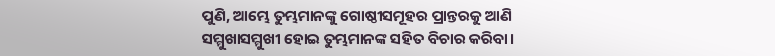ପୁଣି, ଆମ୍ଭେ ତୁମ୍ଭମାନଙ୍କୁ ଗୋଷ୍ଠୀସମୂହର ପ୍ରାନ୍ତରକୁ ଆଣି ସମ୍ମୁଖାସମ୍ମୁଖୀ ହୋଇ ତୁମ୍ଭମାନଙ୍କ ସହିତ ବିଚାର କରିବା।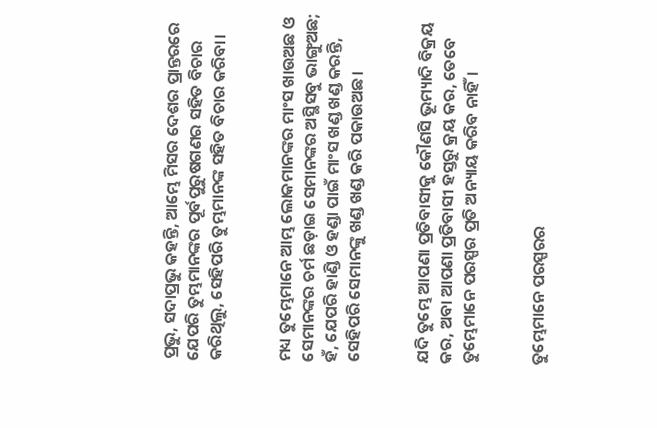ପ୍ରଭୁ, ସଦାପ୍ରଭୁ କହନ୍ତି, ଆମ୍ଭେ ମିସର ଦେଶର ପ୍ରାନ୍ତରରେ ଯେପରି ତୁମ୍ଭମାନଙ୍କର ପୂର୍ବପୁରୁଷଗଣର ସହିତ ବିଚାର କରିଥିଲୁ, ସେହିପରି ତୁମ୍ଭମାନଙ୍କ ସହିତ ବିଚାର କରିବା।


ମଧ୍ୟ ତୁମ୍ଭେମାନେ ଆମ୍ଭ ଲୋକମାନଙ୍କର ମାଂସ ଖାଉଅଛ ଓ ସେମାନଙ୍କର ଚର୍ମ ଛଡ଼ାଇ ସେମାନଙ୍କର ଅସ୍ଥିସବୁ ଭାଙ୍ଗୁଅଛ; ହଁ, ଯେପରି ହାଣ୍ଡି ଓ ହଣ୍ଡା ପାଇଁ ମାଂସ ଖଣ୍ଡ ଖଣ୍ଡ କରନ୍ତି, ସେହିପରି ସେମାନଙ୍କୁ ଖଣ୍ଡ ଖଣ୍ଡ କରି ପକାଉଅଛ।


ଯଦି ତୁମ୍ଭେ ଆପଣା ପ୍ରତିବାସୀକୁ କୌଣସି ଭୂମ୍ୟାଦି ବିକ୍ରୟ କର, ଅବା ଆପଣା ପ୍ରତିବାସୀ ହସ୍ତରୁ କ୍ରୟ କର, ତେବେ ତୁମ୍ଭେମାନେ ପରସ୍ପର ପ୍ରତି ଅନ୍ୟାୟ କରିବ ନାହିଁ।


ତୁମ୍ଭେମାନେ ପରସ୍ପରର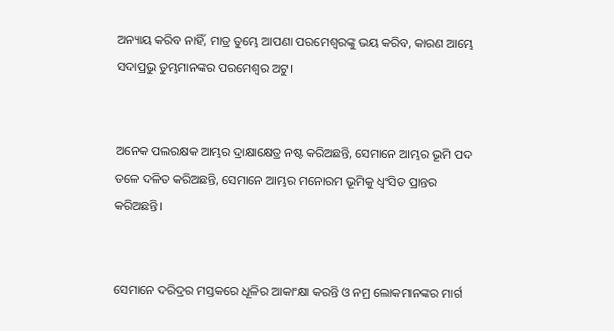ଅନ୍ୟାୟ କରିବ ନାହିଁ, ମାତ୍ର ତୁମ୍ଭେ ଆପଣା ପରମେଶ୍ୱରଙ୍କୁ ଭୟ କରିବ, କାରଣ ଆମ୍ଭେ ସଦାପ୍ରଭୁ ତୁମ୍ଭମାନଙ୍କର ପରମେଶ୍ୱର ଅଟୁ।


ଅନେକ ପଲରକ୍ଷକ ଆମ୍ଭର ଦ୍ରାକ୍ଷାକ୍ଷେତ୍ର ନଷ୍ଟ କରିଅଛନ୍ତି, ସେମାନେ ଆମ୍ଭର ଭୂମି ପଦ ତଳେ ଦଳିତ କରିଅଛନ୍ତି, ସେମାନେ ଆମ୍ଭର ମନୋରମ ଭୂମିକୁ ଧ୍ୱଂସିତ ପ୍ରାନ୍ତର କରିଅଛନ୍ତି।


ସେମାନେ ଦରିଦ୍ରର ମସ୍ତକରେ ଧୂଳିର ଆକାଂକ୍ଷା କରନ୍ତି ଓ ନମ୍ର ଲୋକମାନଙ୍କର ମାର୍ଗ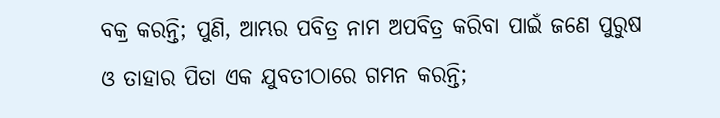ବକ୍ର କରନ୍ତି; ପୁଣି, ଆମ୍ଭର ପବିତ୍ର ନାମ ଅପବିତ୍ର କରିବା ପାଇଁ ଜଣେ ପୁରୁଷ ଓ ତାହାର ପିତା ଏକ ଯୁବତୀଠାରେ ଗମନ କରନ୍ତି;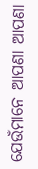ଯେଉଁମାନେ ଆପଣା ଆପଣା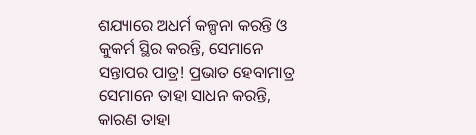ଶଯ୍ୟାରେ ଅଧର୍ମ କଳ୍ପନା କରନ୍ତି ଓ କୁକର୍ମ ସ୍ଥିର କରନ୍ତି, ସେମାନେ ସନ୍ତାପର ପାତ୍ର! ପ୍ରଭାତ ହେବାମାତ୍ର ସେମାନେ ତାହା ସାଧନ କରନ୍ତି, କାରଣ ତାହା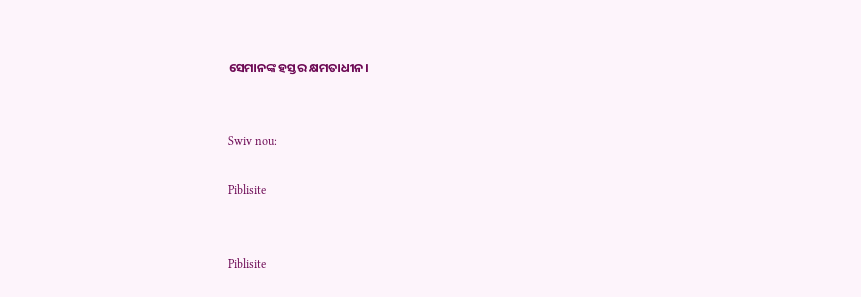ସେମାନଙ୍କ ହସ୍ତର କ୍ଷମତାଧୀନ।


Swiv nou:

Piblisite


Piblisite